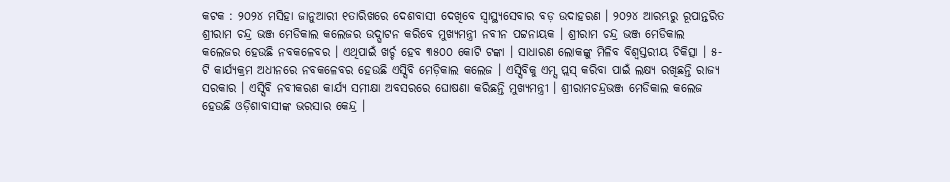କଟକ : ୨୦୨୪ ମସିହା ଜାନୁଆରୀ ୧ତାରିଖରେ ଦେଶବାସୀ ଦେଖିବେ ସ୍ୱାସ୍ଥ୍ୟସେବାର ବଡ଼ ଉଦାହରଣ । ୨୦୨୪ ଆରମ୍ଭରୁ ରୂପାନ୍ତରିତ ଶ୍ରୀରାମ ଚନ୍ଦ୍ର ଭଞ୍ଜ ମେଡିକାଲ କଲେଜର ଉଦ୍ଘାଟନ କରିବେ ମୁଖ୍ୟମନ୍ତ୍ରୀ ନବୀନ ପଟ୍ଟନାୟକ । ଶ୍ରୀରାମ ଚନ୍ଦ୍ର ଭଞ୍ଜ ମେଡିକାଲ କଲେଜର ହେଉଛି ନବକଳେବର । ଏଥିପାଇଁ ଖର୍ଚ୍ଚ ହେବ ୩୫୦୦ କୋଟି ଟଙ୍କା । ସାଧାରଣ ଲୋକଙ୍କୁ ମିଳିବ ବିଶ୍ୱସ୍ତରୀୟ ଚିକିତ୍ସା । ୫-ଟି କାର୍ଯ୍ୟକ୍ରମ ଅଧୀନରେ ନବକଳେବର ହେଉଛି ଏସ୍ସିବି ମେଡ଼ିକାଲ କଲେଜ । ଏସ୍ସିବିକୁ ଏମ୍ସ ପ୍ଲସ୍ କରିବା ପାଇଁ ଲକ୍ଷ୍ୟ ରଖିଛନ୍ତି ରାଜ୍ୟ ସରକାର । ଏସ୍ସିବି ନବୀକରଣ କାର୍ଯ୍ୟ ସମୀକ୍ଷା ଅବସରରେ ଘୋଷଣା କରିଛନ୍ତି ମୁଖ୍ୟମନ୍ତ୍ରୀ । ଶ୍ରୀରାମଚନ୍ଦ୍ରଭଞ୍ଜ ମେଡିକାଲ କଲେଜ ହେଉଛି ଓଡ଼ିଶାବାସୀଙ୍କ ଭରସାର କେନ୍ଦ୍ର ।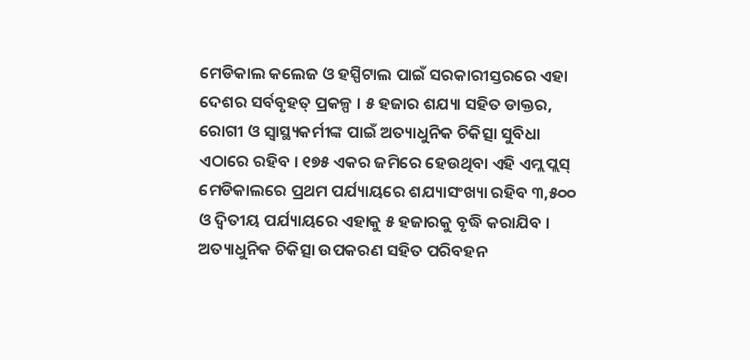ମେଡିକାଲ କଲେଜ ଓ ହସ୍ପିଟାଲ ପାଇଁ ସରକାରୀସ୍ତରରେ ଏହା ଦେଶର ସର୍ବବୃହତ୍ ପ୍ରକଳ୍ପ । ୫ ହଜାର ଶଯ୍ୟା ସହିତ ଡାକ୍ତର, ରୋଗୀ ଓ ସ୍ୱାସ୍ଥ୍ୟକର୍ମୀଙ୍କ ପାଇଁ ଅତ୍ୟାଧୁନିକ ଚିକିତ୍ସା ସୁବିଧା ଏଠାରେ ରହିବ । ୧୭୫ ଏକର ଜମିରେ ହେଉଥିବା ଏହି ଏମ୍ଲ ପ୍ଲସ୍ ମେଡିକାଲରେ ପ୍ରଥମ ପର୍ଯ୍ୟାୟରେ ଶଯ୍ୟାସଂଖ୍ୟା ରହିବ ୩,୫୦୦ ଓ ଦ୍ୱିତୀୟ ପର୍ଯ୍ୟାୟରେ ଏହାକୁ ୫ ହଜାରକୁ ବୃଦ୍ଧି କରାଯିବ । ଅତ୍ୟାଧୁନିକ ଚିକିତ୍ସା ଉପକରଣ ସହିତ ପରିବହନ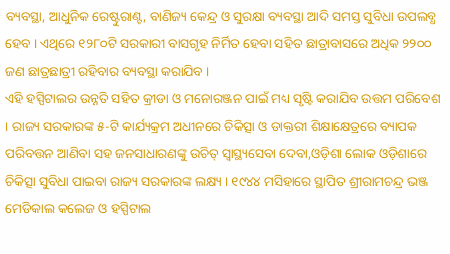ବ୍ୟବସ୍ଥା, ଆଧୁନିକ ରେଷ୍ଟୁରାଣ୍ଟ, ବାଣିଜ୍ୟ କେନ୍ଦ୍ର ଓ ସୁରକ୍ଷା ବ୍ୟବସ୍ଥା ଆଦି ସମସ୍ତ ସୁବିଧା ଉପଲବ୍ଧ ହେବ । ଏଥିରେ ୧୨୮୦ଟି ସରକାରୀ ବାସଗୃହ ନିର୍ମିତ ହେବା ସହିତ ଛାତ୍ରାବାସରେ ଅଧିକ ୨୨୦୦ ଜଣ ଛାତ୍ରଛାତ୍ରୀ ରହିବାର ବ୍ୟବସ୍ଥା କରାଯିବ ।
ଏହି ହସ୍ପିଟାଲର ଉନ୍ନତି ସହିତ କ୍ରୀଡା ଓ ମନୋରଞ୍ଜନ ପାଇଁ ମଧ୍ୟ ସୃଷ୍ଟି କରାଯିବ ଉତ୍ତମ ପରିବେଶ । ରାଜ୍ୟ ସରକାରଙ୍କ ୫-ଟି କାର୍ଯ୍ୟକ୍ରମ ଅଧୀନରେ ଚିକିତ୍ସା ଓ ଡାକ୍ତରୀ ଶିକ୍ଷାକ୍ଷେତ୍ରରେ ବ୍ୟାପକ ପରିବତ୍ତନ ଆଣିବା ସହ ଜନସାଧାରଣଙ୍କୁ ଉଚିତ୍ ସ୍ୱାସ୍ଥ୍ୟସେବା ଦେବା,ଓଡ଼ିଶା ଲୋକ ଓଡ଼ିଶାରେ ଚିକିତ୍ସା ସୁବିଧା ପାଇବା ରାଜ୍ୟ ସରକାରଙ୍କ ଲକ୍ଷ୍ୟ । ୧୯୪୪ ମସିହାରେ ସ୍ଥାପିତ ଶ୍ରୀରାମଚନ୍ଦ୍ର ଭଞ୍ଜ ମେଡିକାଲ କଲେଜ ଓ ହସ୍ପିଟାଲ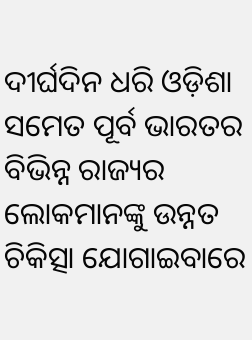ଦୀର୍ଘଦିନ ଧରି ଓଡ଼ିଶା ସମେତ ପୂର୍ବ ଭାରତର ବିଭିନ୍ନ ରାଜ୍ୟର ଲୋକମାନଙ୍କୁ ଉନ୍ନତ ଚିକିତ୍ସା ଯୋଗାଇବାରେ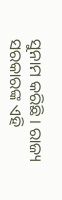ସୁନାମ କରିଛି । ରାଜ୍ୟ ସରକାରଙ୍କ ଏହି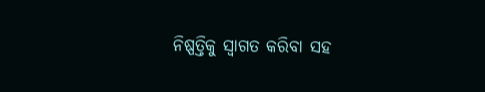ନିଷ୍ପତ୍ତିକୁ ସ୍ୱାଗତ କରିବା ସହ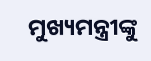ମୁଖ୍ୟମନ୍ତ୍ରୀଙ୍କୁ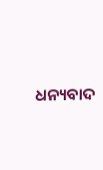ଧନ୍ୟବାଦ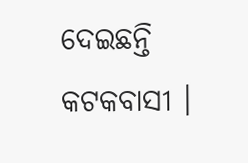ଦେଇଛନ୍ତି କଟକବାସୀ ।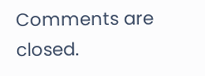Comments are closed.